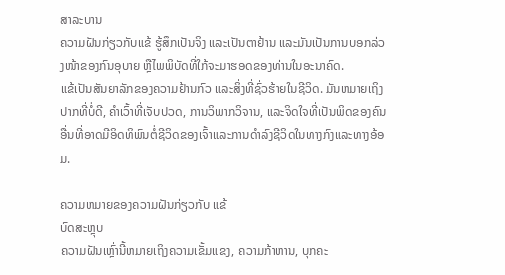ສາລະບານ
ຄວາມຝັນກ່ຽວກັບແຂ້ ຮູ້ສຶກເປັນຈິງ ແລະເປັນຕາຢ້ານ ແລະມັນເປັນການບອກລ່ວງໜ້າຂອງກົນອຸບາຍ ຫຼືໄພພິບັດທີ່ໃກ້ຈະມາຮອດຂອງທ່ານໃນອະນາຄົດ.
ແຂ້ເປັນສັນຍາລັກຂອງຄວາມຢ້ານກົວ ແລະສິ່ງທີ່ຊົ່ວຮ້າຍໃນຊີວິດ. ມັນຫມາຍເຖິງປາກທີ່ບໍ່ດີ, ຄໍາເວົ້າທີ່ເຈັບປວດ, ການວິພາກວິຈານ, ແລະຈິດໃຈທີ່ເປັນພິດຂອງຄົນອື່ນທີ່ອາດມີອິດທິພົນຕໍ່ຊີວິດຂອງເຈົ້າແລະການດໍາລົງຊີວິດໃນທາງກົງແລະທາງອ້ອມ.

ຄວາມຫມາຍຂອງຄວາມຝັນກ່ຽວກັບ ແຂ້
ບົດສະຫຼຸບ
ຄວາມຝັນເຫຼົ່ານີ້ຫມາຍເຖິງຄວາມເຂັ້ມແຂງ, ຄວາມກ້າຫານ, ບຸກຄະ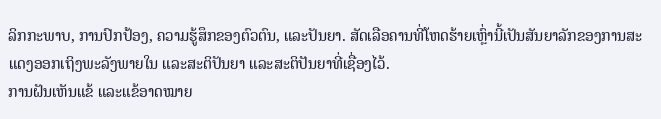ລິກກະພາບ, ການປົກປ້ອງ, ຄວາມຮູ້ສຶກຂອງຕົວຕົນ, ແລະປັນຍາ. ສັດເລືອຄານທີ່ໂຫດຮ້າຍເຫຼົ່ານີ້ເປັນສັນຍາລັກຂອງການສະແດງອອກເຖິງພະລັງພາຍໃນ ແລະສະຕິປັນຍາ ແລະສະຕິປັນຍາທີ່ເຊື່ອງໄວ້.
ການຝັນເຫັນແຂ້ ແລະແຂ້ອາດໝາຍ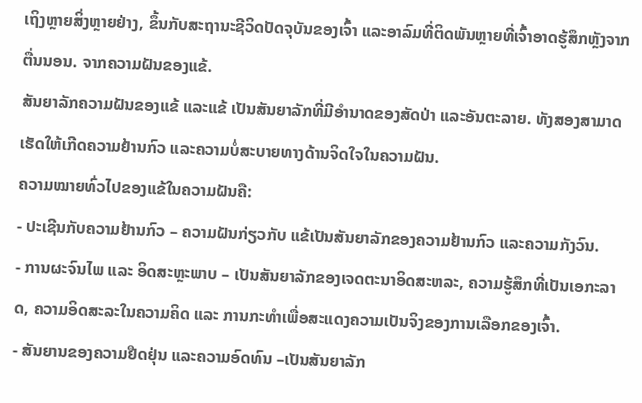ເຖິງຫຼາຍສິ່ງຫຼາຍຢ່າງ, ຂຶ້ນກັບສະຖານະຊີວິດປັດຈຸບັນຂອງເຈົ້າ ແລະອາລົມທີ່ຕິດພັນຫຼາຍທີ່ເຈົ້າອາດຮູ້ສຶກຫຼັງຈາກຕື່ນນອນ. ຈາກຄວາມຝັນຂອງແຂ້.
ສັນຍາລັກຄວາມຝັນຂອງແຂ້ ແລະແຂ້ ເປັນສັນຍາລັກທີ່ມີອໍານາດຂອງສັດປ່າ ແລະອັນຕະລາຍ. ທັງສອງສາມາດເຮັດໃຫ້ເກີດຄວາມຢ້ານກົວ ແລະຄວາມບໍ່ສະບາຍທາງດ້ານຈິດໃຈໃນຄວາມຝັນ.
ຄວາມໝາຍທົ່ວໄປຂອງແຂ້ໃນຄວາມຝັນຄື:
- ປະເຊີນກັບຄວາມຢ້ານກົວ – ຄວາມຝັນກ່ຽວກັບ ແຂ້ເປັນສັນຍາລັກຂອງຄວາມຢ້ານກົວ ແລະຄວາມກັງວົນ.
- ການຜະຈົນໄພ ແລະ ອິດສະຫຼະພາບ – ເປັນສັນຍາລັກຂອງເຈດຕະນາອິດສະຫລະ, ຄວາມຮູ້ສຶກທີ່ເປັນເອກະລາດ, ຄວາມອິດສະລະໃນຄວາມຄິດ ແລະ ການກະທຳເພື່ອສະແດງຄວາມເປັນຈິງຂອງການເລືອກຂອງເຈົ້າ.
- ສັນຍານຂອງຄວາມຢືດຢຸ່ນ ແລະຄວາມອົດທົນ –ເປັນສັນຍາລັກ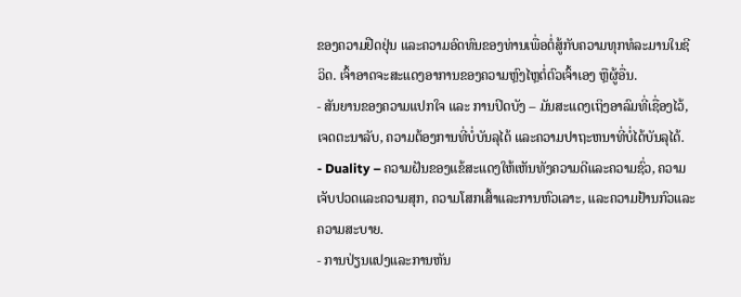ຂອງຄວາມຢືດຢຸ່ນ ແລະຄວາມອົດທົນຂອງທ່ານເພື່ອຕໍ່ສູ້ກັບຄວາມທຸກທໍລະມານໃນຊີວິດ. ເຈົ້າອາດຈະສະແດງອາການຂອງຄວາມຫຼົງໄຫຼຕໍ່ຕົວເຈົ້າເອງ ຫຼືຜູ້ອື່ນ.
- ສັນຍານຂອງຄວາມແປກໃຈ ແລະ ການປິດບັງ – ມັນສະແດງເຖິງອາລົມທີ່ເຊື່ອງໄວ້, ເຈດຕະນາລັບ, ຄວາມຕ້ອງການທີ່ບໍ່ບັນລຸໄດ້ ແລະຄວາມປາຖະຫນາທີ່ບໍ່ໄດ້ບັນລຸໄດ້.
- Duality – ຄວາມຝັນຂອງແຂ້ສະແດງໃຫ້ເຫັນທັງຄວາມດີແລະຄວາມຊົ່ວ, ຄວາມເຈັບປວດແລະຄວາມສຸກ, ຄວາມໂສກເສົ້າແລະການຫົວເລາະ, ແລະຄວາມຢ້ານກົວແລະຄວາມສະບາຍ.
- ການປ່ຽນແປງແລະການຫັນ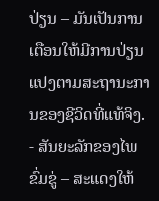ປ່ຽນ – ມັນເປັນການເຕືອນໃຫ້ມີການປ່ຽນແປງຕາມສະຖານະການຂອງຊີວິດທີ່ແທ້ຈິງ.
- ສັນຍະລັກຂອງໄພຂົ່ມຂູ່ – ສະແດງໃຫ້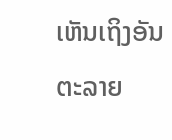ເຫັນເຖິງອັນຕະລາຍ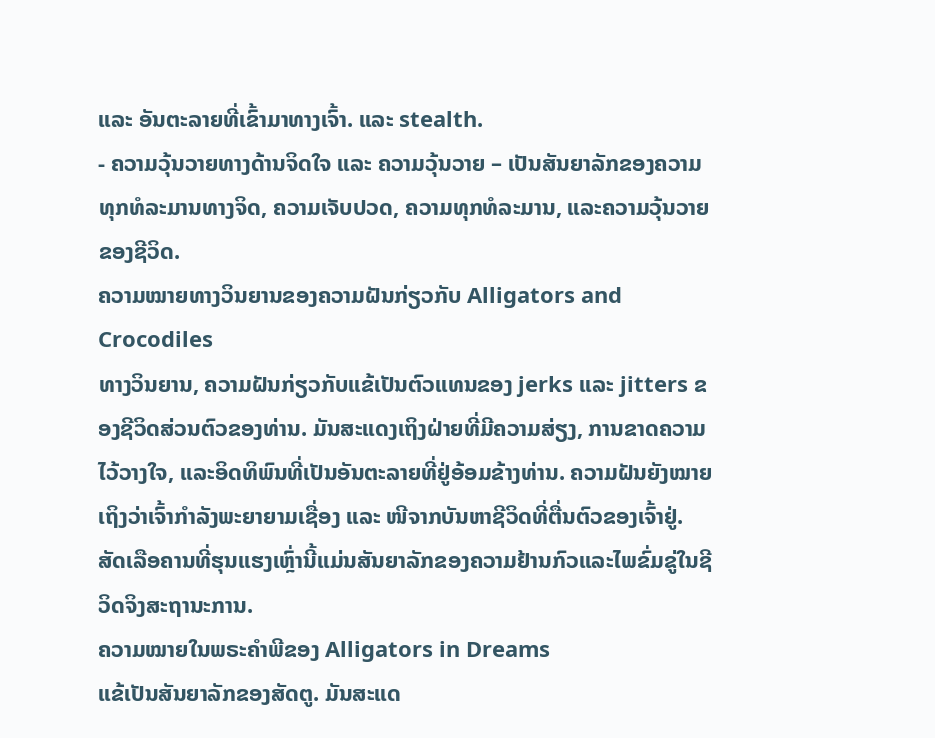ແລະ ອັນຕະລາຍທີ່ເຂົ້າມາທາງເຈົ້າ. ແລະ stealth.
- ຄວາມວຸ້ນວາຍທາງດ້ານຈິດໃຈ ແລະ ຄວາມວຸ້ນວາຍ – ເປັນສັນຍາລັກຂອງຄວາມທຸກທໍລະມານທາງຈິດ, ຄວາມເຈັບປວດ, ຄວາມທຸກທໍລະມານ, ແລະຄວາມວຸ້ນວາຍຂອງຊີວິດ.
ຄວາມໝາຍທາງວິນຍານຂອງຄວາມຝັນກ່ຽວກັບ Alligators and Crocodiles
ທາງວິນຍານ, ຄວາມຝັນກ່ຽວກັບແຂ້ເປັນຕົວແທນຂອງ jerks ແລະ jitters ຂອງຊີວິດສ່ວນຕົວຂອງທ່ານ. ມັນສະແດງເຖິງຝ່າຍທີ່ມີຄວາມສ່ຽງ, ການຂາດຄວາມໄວ້ວາງໃຈ, ແລະອິດທິພົນທີ່ເປັນອັນຕະລາຍທີ່ຢູ່ອ້ອມຂ້າງທ່ານ. ຄວາມຝັນຍັງໝາຍເຖິງວ່າເຈົ້າກຳລັງພະຍາຍາມເຊື່ອງ ແລະ ໜີຈາກບັນຫາຊີວິດທີ່ຕື່ນຕົວຂອງເຈົ້າຢູ່. ສັດເລືອຄານທີ່ຮຸນແຮງເຫຼົ່ານີ້ແມ່ນສັນຍາລັກຂອງຄວາມຢ້ານກົວແລະໄພຂົ່ມຂູ່ໃນຊີວິດຈິງສະຖານະການ.
ຄວາມໝາຍໃນພຣະຄຳພີຂອງ Alligators in Dreams
ແຂ້ເປັນສັນຍາລັກຂອງສັດຕູ. ມັນສະແດ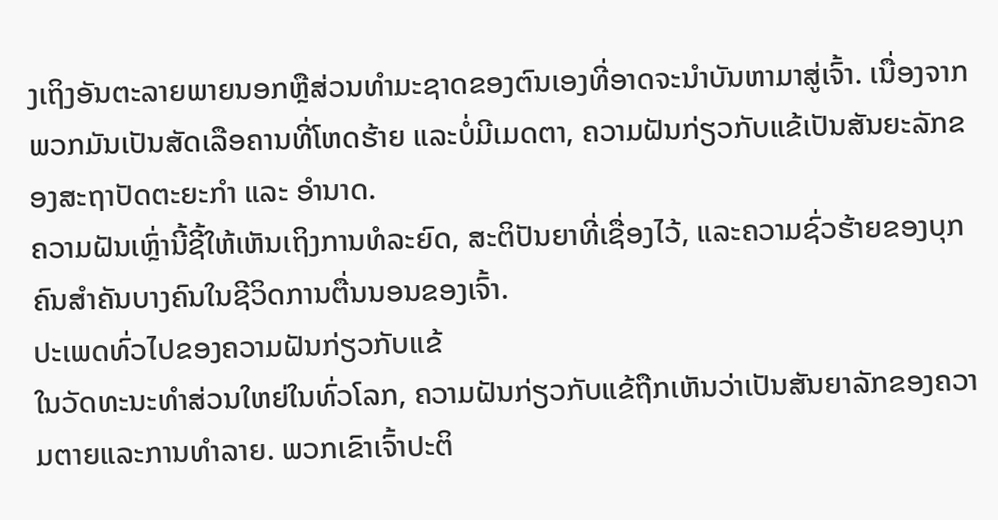ງເຖິງອັນຕະລາຍພາຍນອກຫຼືສ່ວນທໍາມະຊາດຂອງຕົນເອງທີ່ອາດຈະນໍາບັນຫາມາສູ່ເຈົ້າ. ເນື່ອງຈາກພວກມັນເປັນສັດເລືອຄານທີ່ໂຫດຮ້າຍ ແລະບໍ່ມີເມດຕາ, ຄວາມຝັນກ່ຽວກັບແຂ້ເປັນສັນຍະລັກຂອງສະຖາປັດຕະຍະກຳ ແລະ ອຳນາດ.
ຄວາມຝັນເຫຼົ່ານີ້ຊີ້ໃຫ້ເຫັນເຖິງການທໍລະຍົດ, ສະຕິປັນຍາທີ່ເຊື່ອງໄວ້, ແລະຄວາມຊົ່ວຮ້າຍຂອງບຸກຄົນສຳຄັນບາງຄົນໃນຊີວິດການຕື່ນນອນຂອງເຈົ້າ.
ປະເພດທົ່ວໄປຂອງຄວາມຝັນກ່ຽວກັບແຂ້
ໃນວັດທະນະທໍາສ່ວນໃຫຍ່ໃນທົ່ວໂລກ, ຄວາມຝັນກ່ຽວກັບແຂ້ຖືກເຫັນວ່າເປັນສັນຍາລັກຂອງຄວາມຕາຍແລະການທໍາລາຍ. ພວກເຂົາເຈົ້າປະຕິ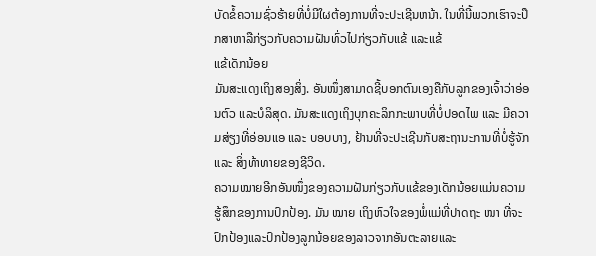ບັດຂໍ້ຄວາມຊົ່ວຮ້າຍທີ່ບໍ່ມີໃຜຕ້ອງການທີ່ຈະປະເຊີນຫນ້າ. ໃນທີ່ນີ້ພວກເຮົາຈະປຶກສາຫາລືກ່ຽວກັບຄວາມຝັນທົ່ວໄປກ່ຽວກັບແຂ້ ແລະແຂ້
ແຂ້ເດັກນ້ອຍ
ມັນສະແດງເຖິງສອງສິ່ງ. ອັນໜຶ່ງສາມາດຊີ້ບອກຕົນເອງຄືກັບລູກຂອງເຈົ້າວ່າອ່ອນຕົວ ແລະບໍລິສຸດ. ມັນສະແດງເຖິງບຸກຄະລິກກະພາບທີ່ບໍ່ປອດໄພ ແລະ ມີຄວາມສ່ຽງທີ່ອ່ອນແອ ແລະ ບອບບາງ, ຢ້ານທີ່ຈະປະເຊີນກັບສະຖານະການທີ່ບໍ່ຮູ້ຈັກ ແລະ ສິ່ງທ້າທາຍຂອງຊີວິດ.
ຄວາມໝາຍອີກອັນໜຶ່ງຂອງຄວາມຝັນກ່ຽວກັບແຂ້ຂອງເດັກນ້ອຍແມ່ນຄວາມຮູ້ສຶກຂອງການປົກປ້ອງ. ມັນ ໝາຍ ເຖິງຫົວໃຈຂອງພໍ່ແມ່ທີ່ປາດຖະ ໜາ ທີ່ຈະປົກປ້ອງແລະປົກປ້ອງລູກນ້ອຍຂອງລາວຈາກອັນຕະລາຍແລະ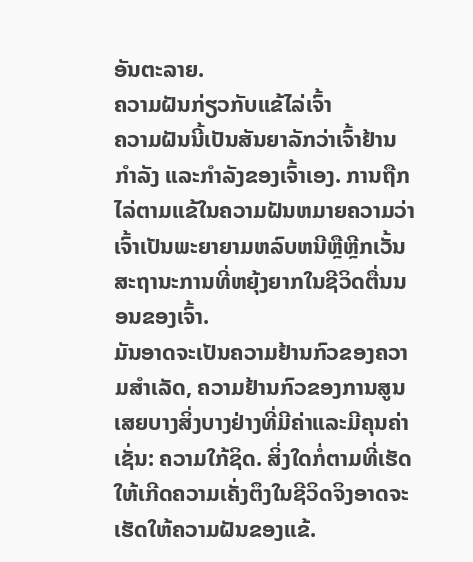ອັນຕະລາຍ.
ຄວາມຝັນກ່ຽວກັບແຂ້ໄລ່ເຈົ້າ
ຄວາມຝັນນີ້ເປັນສັນຍາລັກວ່າເຈົ້າຢ້ານກຳລັງ ແລະກຳລັງຂອງເຈົ້າເອງ. ການຖືກໄລ່ຕາມແຂ້ໃນຄວາມຝັນຫມາຍຄວາມວ່າເຈົ້າເປັນພະຍາຍາມຫລົບຫນີຫຼືຫຼີກເວັ້ນສະຖານະການທີ່ຫຍຸ້ງຍາກໃນຊີວິດຕື່ນນອນຂອງເຈົ້າ.
ມັນອາດຈະເປັນຄວາມຢ້ານກົວຂອງຄວາມສໍາເລັດ, ຄວາມຢ້ານກົວຂອງການສູນເສຍບາງສິ່ງບາງຢ່າງທີ່ມີຄ່າແລະມີຄຸນຄ່າເຊັ່ນ: ຄວາມໃກ້ຊິດ. ສິ່ງໃດກໍ່ຕາມທີ່ເຮັດໃຫ້ເກີດຄວາມເຄັ່ງຕຶງໃນຊີວິດຈິງອາດຈະເຮັດໃຫ້ຄວາມຝັນຂອງແຂ້.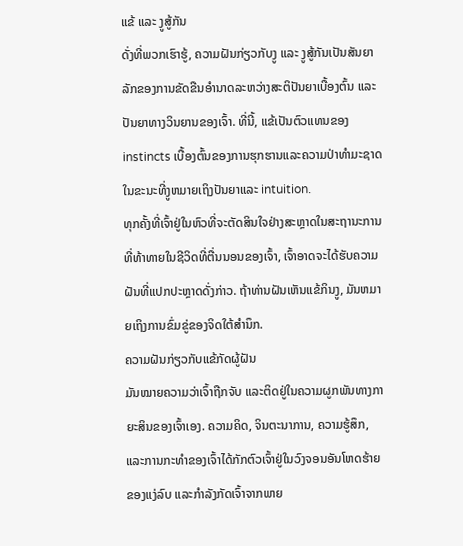ແຂ້ ແລະ ງູສູ້ກັນ
ດັ່ງທີ່ພວກເຮົາຮູ້, ຄວາມຝັນກ່ຽວກັບງູ ແລະ ງູສູ້ກັນເປັນສັນຍາລັກຂອງການຂັດຂືນອຳນາດລະຫວ່າງສະຕິປັນຍາເບື້ອງຕົ້ນ ແລະ ປັນຍາທາງວິນຍານຂອງເຈົ້າ. ທີ່ນີ້, ແຂ້ເປັນຕົວແທນຂອງ instincts ເບື້ອງຕົ້ນຂອງການຮຸກຮານແລະຄວາມປ່າທໍາມະຊາດໃນຂະນະທີ່ງູຫມາຍເຖິງປັນຍາແລະ intuition.
ທຸກຄັ້ງທີ່ເຈົ້າຢູ່ໃນຫົວທີ່ຈະຕັດສິນໃຈຢ່າງສະຫຼາດໃນສະຖານະການທີ່ທ້າທາຍໃນຊີວິດທີ່ຕື່ນນອນຂອງເຈົ້າ, ເຈົ້າອາດຈະໄດ້ຮັບຄວາມຝັນທີ່ແປກປະຫຼາດດັ່ງກ່າວ. ຖ້າທ່ານຝັນເຫັນແຂ້ກິນງູ, ມັນຫມາຍເຖິງການຂົ່ມຂູ່ຂອງຈິດໃຕ້ສໍານຶກ.
ຄວາມຝັນກ່ຽວກັບແຂ້ກັດຜູ້ຝັນ
ມັນໝາຍຄວາມວ່າເຈົ້າຖືກຈັບ ແລະຕິດຢູ່ໃນຄວາມຜູກພັນທາງກາຍະສິນຂອງເຈົ້າເອງ. ຄວາມຄິດ, ຈິນຕະນາການ, ຄວາມຮູ້ສຶກ, ແລະການກະທໍາຂອງເຈົ້າໄດ້ກັກຕົວເຈົ້າຢູ່ໃນວົງຈອນອັນໂຫດຮ້າຍຂອງແງ່ລົບ ແລະກໍາລັງກັດເຈົ້າຈາກພາຍ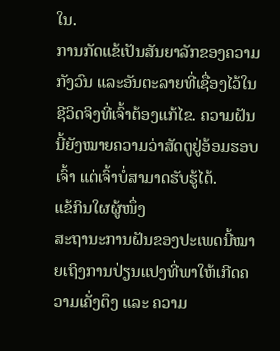ໃນ.
ການກັດແຂ້ເປັນສັນຍາລັກຂອງຄວາມກັງວົນ ແລະອັນຕະລາຍທີ່ເຊື່ອງໄວ້ໃນຊີວິດຈິງທີ່ເຈົ້າຕ້ອງແກ້ໄຂ. ຄວາມຝັນນີ້ຍັງໝາຍຄວາມວ່າສັດຕູຢູ່ອ້ອມຮອບເຈົ້າ ແຕ່ເຈົ້າບໍ່ສາມາດຮັບຮູ້ໄດ້.
ແຂ້ກິນໃຜຜູ້ໜຶ່ງ
ສະຖານະການຝັນຂອງປະເພດນີ້ໝາຍເຖິງການປ່ຽນແປງທີ່ພາໃຫ້ເກີດຄວາມເຄັ່ງຕຶງ ແລະ ຄວາມ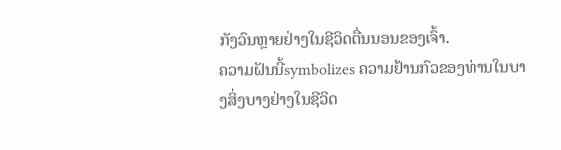ກັງວົນຫຼາຍຢ່າງໃນຊີວິດຕື່ນນອນຂອງເຈົ້າ.
ຄວາມຝັນນີ້symbolizes ຄວາມຢ້ານກົວຂອງທ່ານໃນບາງສິ່ງບາງຢ່າງໃນຊີວິດ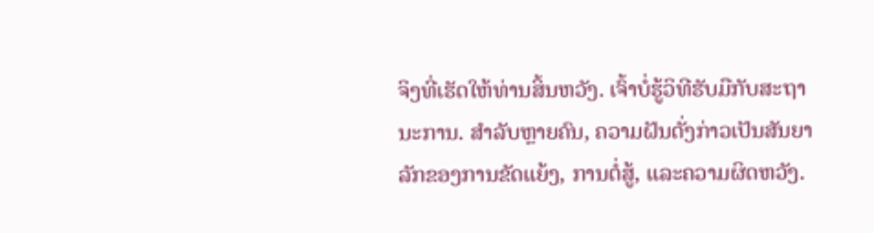ຈິງທີ່ເຮັດໃຫ້ທ່ານສິ້ນຫວັງ. ເຈົ້າບໍ່ຮູ້ວິທີຮັບມືກັບສະຖານະການ. ສໍາລັບຫຼາຍຄົນ, ຄວາມຝັນດັ່ງກ່າວເປັນສັນຍາລັກຂອງການຂັດແຍ້ງ, ການຕໍ່ສູ້, ແລະຄວາມຜິດຫວັງ.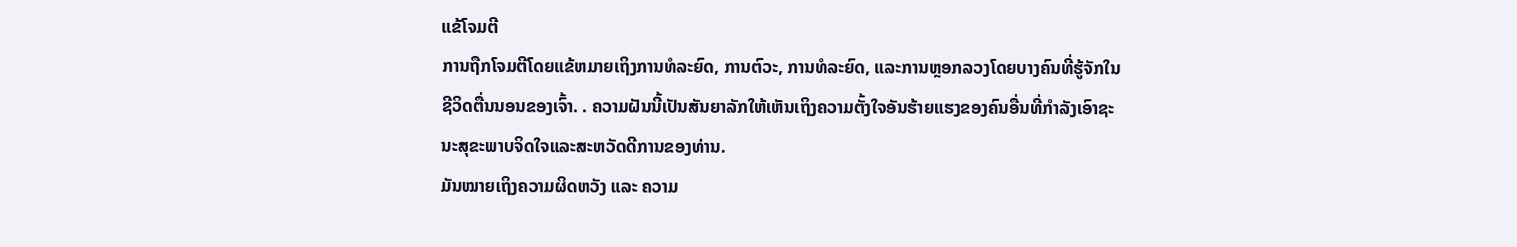ແຂ້ໂຈມຕີ
ການຖືກໂຈມຕີໂດຍແຂ້ຫມາຍເຖິງການທໍລະຍົດ, ການຕົວະ, ການທໍລະຍົດ, ແລະການຫຼອກລວງໂດຍບາງຄົນທີ່ຮູ້ຈັກໃນຊີວິດຕື່ນນອນຂອງເຈົ້າ. . ຄວາມຝັນນີ້ເປັນສັນຍາລັກໃຫ້ເຫັນເຖິງຄວາມຕັ້ງໃຈອັນຮ້າຍແຮງຂອງຄົນອື່ນທີ່ກຳລັງເອົາຊະນະສຸຂະພາບຈິດໃຈແລະສະຫວັດດີການຂອງທ່ານ.
ມັນໝາຍເຖິງຄວາມຜິດຫວັງ ແລະ ຄວາມ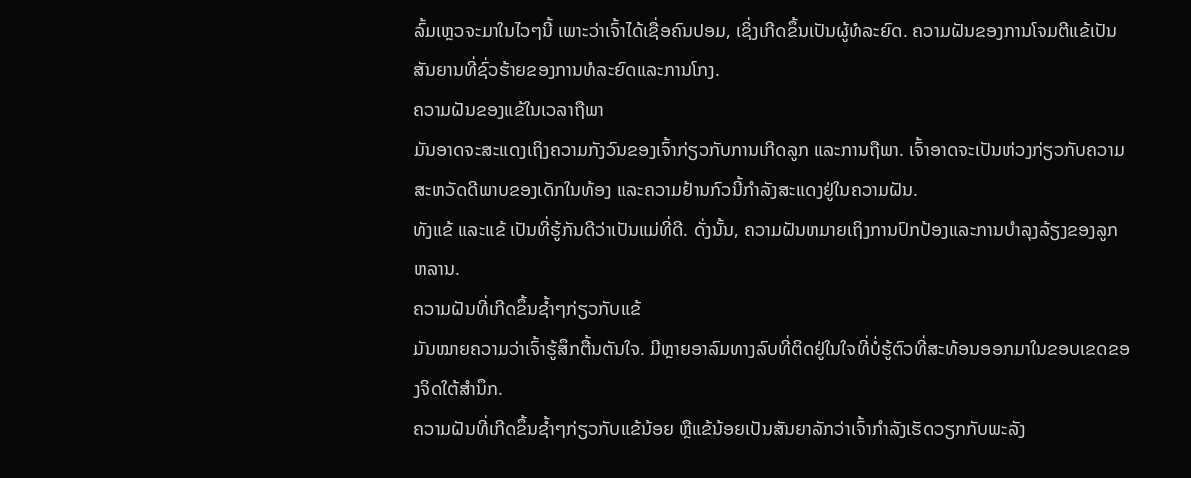ລົ້ມເຫຼວຈະມາໃນໄວໆນີ້ ເພາະວ່າເຈົ້າໄດ້ເຊື່ອຄົນປອມ, ເຊິ່ງເກີດຂຶ້ນເປັນຜູ້ທໍລະຍົດ. ຄວາມຝັນຂອງການໂຈມຕີແຂ້ເປັນສັນຍານທີ່ຊົ່ວຮ້າຍຂອງການທໍລະຍົດແລະການໂກງ.
ຄວາມຝັນຂອງແຂ້ໃນເວລາຖືພາ
ມັນອາດຈະສະແດງເຖິງຄວາມກັງວົນຂອງເຈົ້າກ່ຽວກັບການເກີດລູກ ແລະການຖືພາ. ເຈົ້າອາດຈະເປັນຫ່ວງກ່ຽວກັບຄວາມສະຫວັດດີພາບຂອງເດັກໃນທ້ອງ ແລະຄວາມຢ້ານກົວນີ້ກຳລັງສະແດງຢູ່ໃນຄວາມຝັນ.
ທັງແຂ້ ແລະແຂ້ ເປັນທີ່ຮູ້ກັນດີວ່າເປັນແມ່ທີ່ດີ. ດັ່ງນັ້ນ, ຄວາມຝັນຫມາຍເຖິງການປົກປ້ອງແລະການບໍາລຸງລ້ຽງຂອງລູກຫລານ.
ຄວາມຝັນທີ່ເກີດຂຶ້ນຊ້ຳໆກ່ຽວກັບແຂ້
ມັນໝາຍຄວາມວ່າເຈົ້າຮູ້ສຶກຕື້ນຕັນໃຈ. ມີຫຼາຍອາລົມທາງລົບທີ່ຕິດຢູ່ໃນໃຈທີ່ບໍ່ຮູ້ຕົວທີ່ສະທ້ອນອອກມາໃນຂອບເຂດຂອງຈິດໃຕ້ສຳນຶກ.
ຄວາມຝັນທີ່ເກີດຂຶ້ນຊ້ຳໆກ່ຽວກັບແຂ້ນ້ອຍ ຫຼືແຂ້ນ້ອຍເປັນສັນຍາລັກວ່າເຈົ້າກຳລັງເຮັດວຽກກັບພະລັງ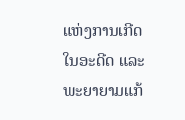ແຫ່ງການເກີດໃນອະດີດ ແລະພະຍາຍາມແກ້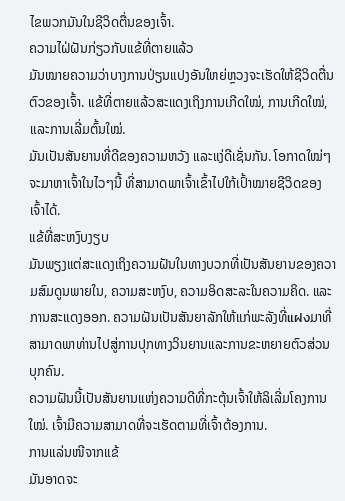ໄຂພວກມັນໃນຊີວິດຕື່ນຂອງເຈົ້າ.
ຄວາມໄຝ່ຝັນກ່ຽວກັບແຂ້ທີ່ຕາຍແລ້ວ
ມັນໝາຍຄວາມວ່າບາງການປ່ຽນແປງອັນໃຫຍ່ຫຼວງຈະເຮັດໃຫ້ຊີວິດຕື່ນຕົວຂອງເຈົ້າ. ແຂ້ທີ່ຕາຍແລ້ວສະແດງເຖິງການເກີດໃໝ່, ການເກີດໃໝ່, ແລະການເລີ່ມຕົ້ນໃໝ່.
ມັນເປັນສັນຍານທີ່ດີຂອງຄວາມຫວັງ ແລະແງ່ດີເຊັ່ນກັນ. ໂອກາດໃໝ່ໆຈະມາຫາເຈົ້າໃນໄວໆນີ້ ທີ່ສາມາດພາເຈົ້າເຂົ້າໄປໃກ້ເປົ້າໝາຍຊີວິດຂອງເຈົ້າໄດ້.
ແຂ້ທີ່ສະຫງົບງຽບ
ມັນພຽງແຕ່ສະແດງເຖິງຄວາມຝັນໃນທາງບວກທີ່ເປັນສັນຍານຂອງຄວາມສົມດູນພາຍໃນ, ຄວາມສະຫງົບ, ຄວາມອິດສະລະໃນຄວາມຄິດ. ແລະການສະແດງອອກ. ຄວາມຝັນເປັນສັນຍາລັກໃຫ້ແກ່ພະລັງທີ່แฝงມາທີ່ສາມາດພາທ່ານໄປສູ່ການປຸກທາງວິນຍານແລະການຂະຫຍາຍຕົວສ່ວນບຸກຄົນ.
ຄວາມຝັນນີ້ເປັນສັນຍານແຫ່ງຄວາມດີທີ່ກະຕຸ້ນເຈົ້າໃຫ້ລິເລີ່ມໂຄງການໃໝ່. ເຈົ້າມີຄວາມສາມາດທີ່ຈະເຮັດຕາມທີ່ເຈົ້າຕ້ອງການ.
ການແລ່ນໜີຈາກແຂ້
ມັນອາດຈະ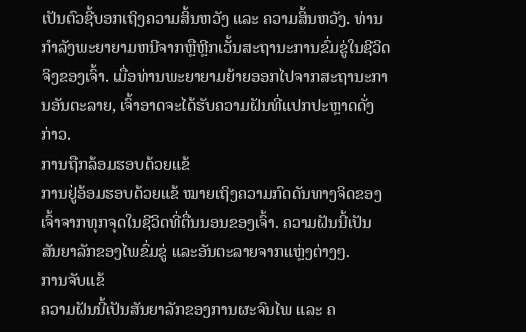ເປັນຕົວຊີ້ບອກເຖິງຄວາມສິ້ນຫວັງ ແລະ ຄວາມສິ້ນຫວັງ. ທ່ານກໍາລັງພະຍາຍາມຫນີຈາກຫຼືຫຼີກເວັ້ນສະຖານະການຂົ່ມຂູ່ໃນຊີວິດຈິງຂອງເຈົ້າ. ເມື່ອທ່ານພະຍາຍາມຍ້າຍອອກໄປຈາກສະຖານະການອັນຕະລາຍ, ເຈົ້າອາດຈະໄດ້ຮັບຄວາມຝັນທີ່ແປກປະຫຼາດດັ່ງກ່າວ.
ການຖືກລ້ອມຮອບດ້ວຍແຂ້
ການຢູ່ອ້ອມຮອບດ້ວຍແຂ້ ໝາຍເຖິງຄວາມກົດດັນທາງຈິດຂອງເຈົ້າຈາກທຸກຈຸດໃນຊີວິດທີ່ຕື່ນນອນຂອງເຈົ້າ. ຄວາມຝັນນີ້ເປັນສັນຍາລັກຂອງໄພຂົ່ມຂູ່ ແລະອັນຕະລາຍຈາກແຫຼ່ງຕ່າງໆ.
ການຈັບແຂ້
ຄວາມຝັນນີ້ເປັນສັນຍາລັກຂອງການຜະຈົນໄພ ແລະ ຄ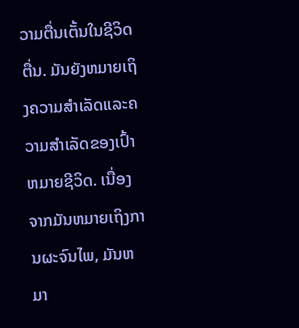ວາມຕື່ນເຕັ້ນໃນຊີວິດຕື່ນ. ມັນຍັງຫມາຍເຖິງຄວາມສໍາເລັດແລະຄວາມສໍາເລັດຂອງເປົ້າຫມາຍຊີວິດ. ເນື່ອງຈາກມັນຫມາຍເຖິງການຜະຈົນໄພ, ມັນຫມາ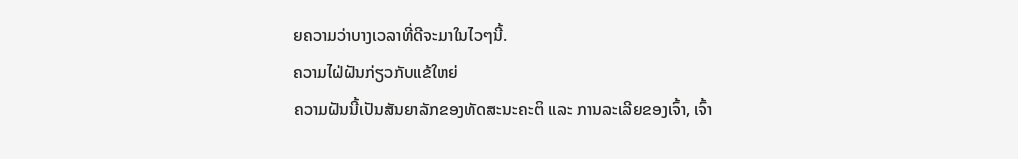ຍຄວາມວ່າບາງເວລາທີ່ດີຈະມາໃນໄວໆນີ້.
ຄວາມໄຝ່ຝັນກ່ຽວກັບແຂ້ໃຫຍ່
ຄວາມຝັນນີ້ເປັນສັນຍາລັກຂອງທັດສະນະຄະຕິ ແລະ ການລະເລີຍຂອງເຈົ້າ, ເຈົ້າ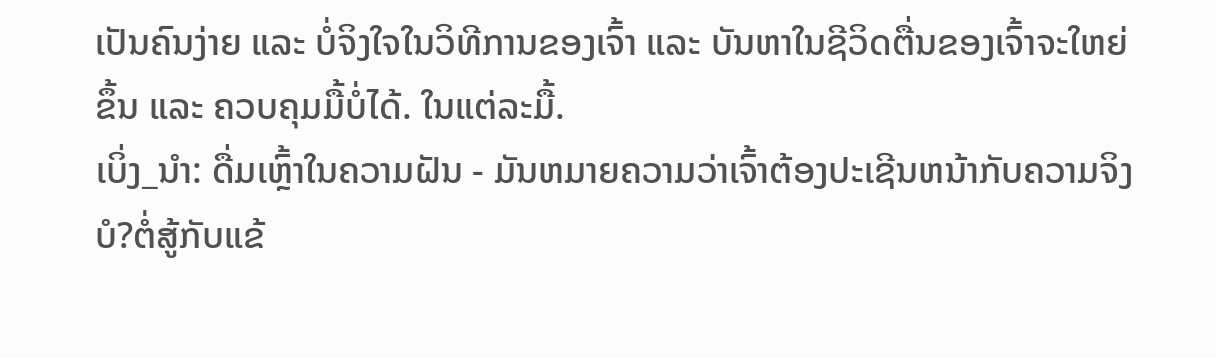ເປັນຄົນງ່າຍ ແລະ ບໍ່ຈິງໃຈໃນວິທີການຂອງເຈົ້າ ແລະ ບັນຫາໃນຊີວິດຕື່ນຂອງເຈົ້າຈະໃຫຍ່ຂຶ້ນ ແລະ ຄວບຄຸມມື້ບໍ່ໄດ້. ໃນແຕ່ລະມື້.
ເບິ່ງ_ນຳ: ດື່ມເຫຼົ້າໃນຄວາມຝັນ - ມັນຫມາຍຄວາມວ່າເຈົ້າຕ້ອງປະເຊີນຫນ້າກັບຄວາມຈິງບໍ?ຕໍ່ສູ້ກັບແຂ້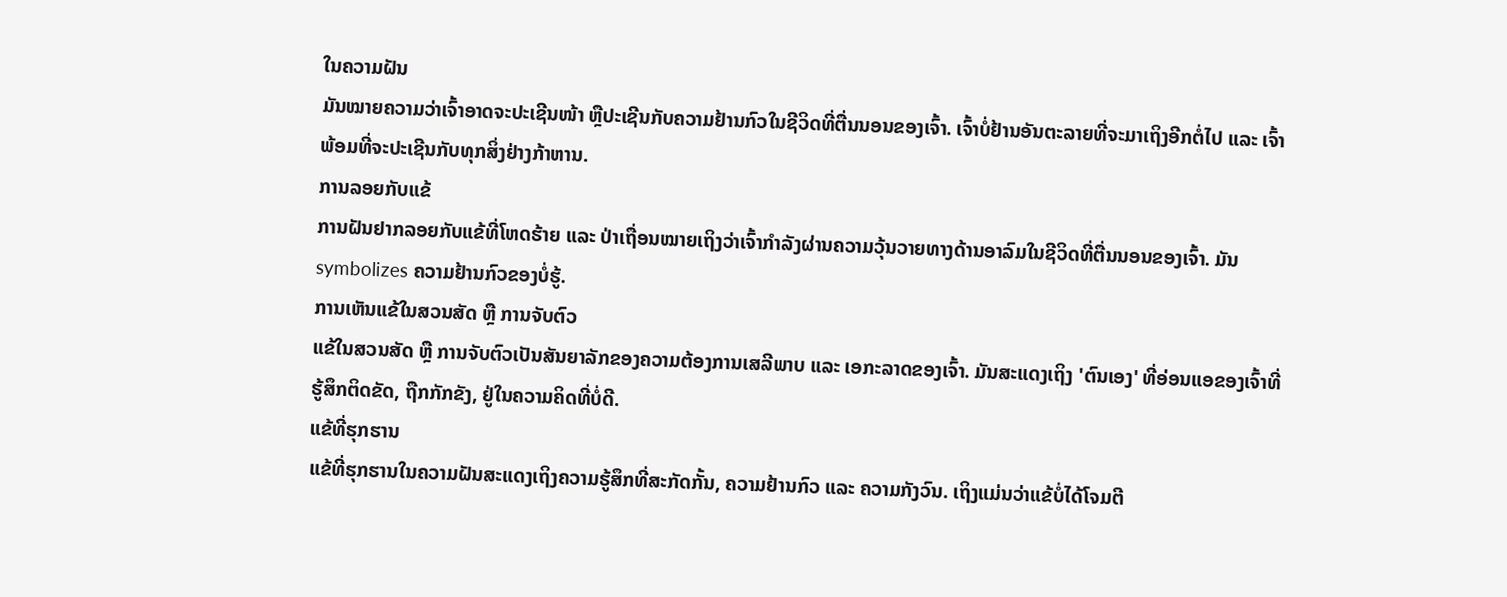ໃນຄວາມຝັນ
ມັນໝາຍຄວາມວ່າເຈົ້າອາດຈະປະເຊີນໜ້າ ຫຼືປະເຊີນກັບຄວາມຢ້ານກົວໃນຊີວິດທີ່ຕື່ນນອນຂອງເຈົ້າ. ເຈົ້າບໍ່ຢ້ານອັນຕະລາຍທີ່ຈະມາເຖິງອີກຕໍ່ໄປ ແລະ ເຈົ້າພ້ອມທີ່ຈະປະເຊີນກັບທຸກສິ່ງຢ່າງກ້າຫານ.
ການລອຍກັບແຂ້
ການຝັນຢາກລອຍກັບແຂ້ທີ່ໂຫດຮ້າຍ ແລະ ປ່າເຖື່ອນໝາຍເຖິງວ່າເຈົ້າກຳລັງຜ່ານຄວາມວຸ້ນວາຍທາງດ້ານອາລົມໃນຊີວິດທີ່ຕື່ນນອນຂອງເຈົ້າ. ມັນ symbolizes ຄວາມຢ້ານກົວຂອງບໍ່ຮູ້.
ການເຫັນແຂ້ໃນສວນສັດ ຫຼື ການຈັບຕົວ
ແຂ້ໃນສວນສັດ ຫຼື ການຈັບຕົວເປັນສັນຍາລັກຂອງຄວາມຕ້ອງການເສລີພາບ ແລະ ເອກະລາດຂອງເຈົ້າ. ມັນສະແດງເຖິງ 'ຕົນເອງ' ທີ່ອ່ອນແອຂອງເຈົ້າທີ່ຮູ້ສຶກຕິດຂັດ, ຖືກກັກຂັງ, ຢູ່ໃນຄວາມຄິດທີ່ບໍ່ດີ.
ແຂ້ທີ່ຮຸກຮານ
ແຂ້ທີ່ຮຸກຮານໃນຄວາມຝັນສະແດງເຖິງຄວາມຮູ້ສຶກທີ່ສະກັດກັ້ນ, ຄວາມຢ້ານກົວ ແລະ ຄວາມກັງວົນ. ເຖິງແມ່ນວ່າແຂ້ບໍ່ໄດ້ໂຈມຕີ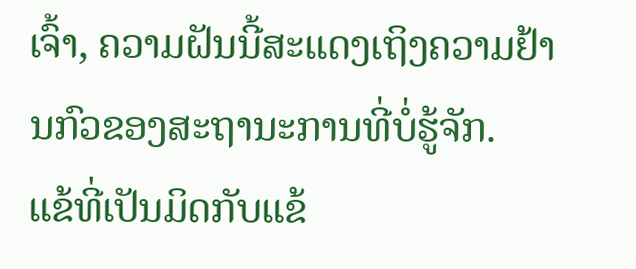ເຈົ້າ, ຄວາມຝັນນີ້ສະແດງເຖິງຄວາມຢ້ານກົວຂອງສະຖານະການທີ່ບໍ່ຮູ້ຈັກ.
ແຂ້ທີ່ເປັນມິດກັບແຂ້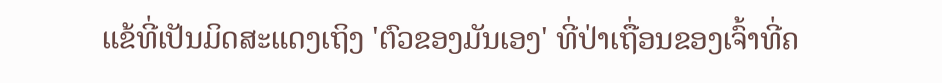ແຂ້ທີ່ເປັນມິດສະແດງເຖິງ 'ຕົວຂອງມັນເອງ' ທີ່ປ່າເຖື່ອນຂອງເຈົ້າທີ່ຄ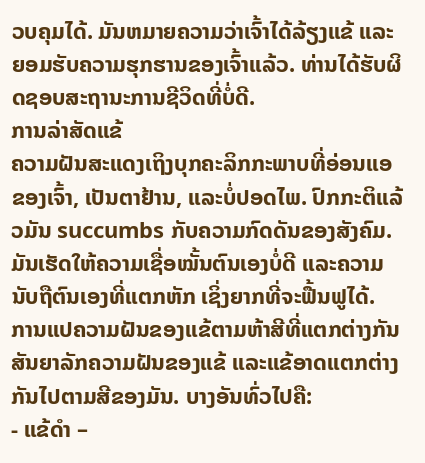ວບຄຸມໄດ້. ມັນຫມາຍຄວາມວ່າເຈົ້າໄດ້ລ້ຽງແຂ້ ແລະຍອມຮັບຄວາມຮຸກຮານຂອງເຈົ້າແລ້ວ. ທ່ານໄດ້ຮັບຜິດຊອບສະຖານະການຊີວິດທີ່ບໍ່ດີ.
ການລ່າສັດແຂ້
ຄວາມຝັນສະແດງເຖິງບຸກຄະລິກກະພາບທີ່ອ່ອນແອຂອງເຈົ້າ, ເປັນຕາຢ້ານ, ແລະບໍ່ປອດໄພ. ປົກກະຕິແລ້ວມັນ succumbs ກັບຄວາມກົດດັນຂອງສັງຄົມ. ມັນເຮັດໃຫ້ຄວາມເຊື່ອໝັ້ນຕົນເອງບໍ່ດີ ແລະຄວາມນັບຖືຕົນເອງທີ່ແຕກຫັກ ເຊິ່ງຍາກທີ່ຈະຟື້ນຟູໄດ້.
ການແປຄວາມຝັນຂອງແຂ້ຕາມຫ້າສີທີ່ແຕກຕ່າງກັນ
ສັນຍາລັກຄວາມຝັນຂອງແຂ້ ແລະແຂ້ອາດແຕກຕ່າງກັນໄປຕາມສີຂອງມັນ. ບາງອັນທົ່ວໄປຄື:
- ແຂ້ດຳ –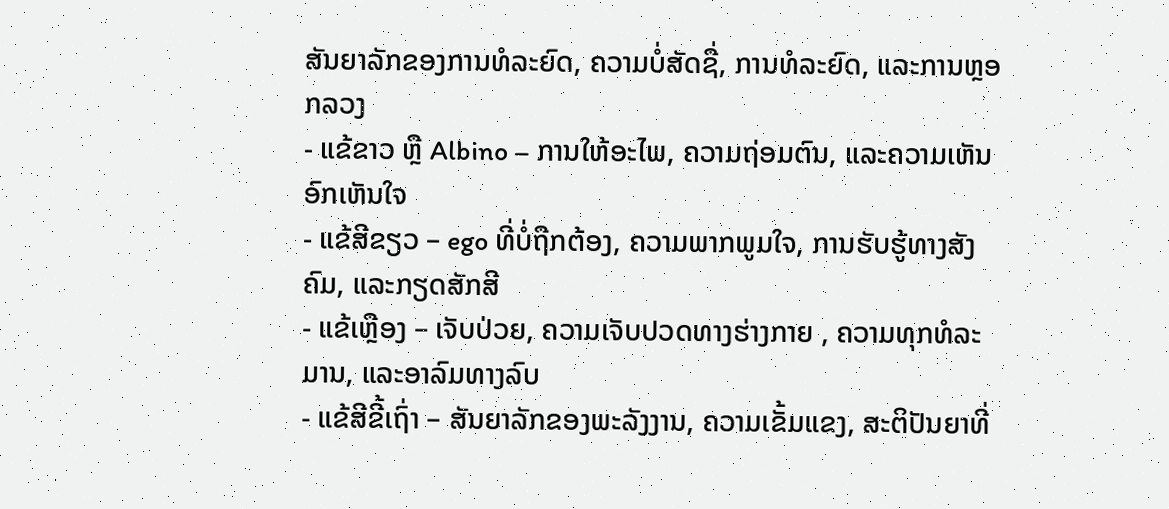ສັນຍາລັກຂອງການທໍລະຍົດ, ຄວາມບໍ່ສັດຊື່, ການທໍລະຍົດ, ແລະການຫຼອກລວງ
- ແຂ້ຂາວ ຫຼື Albino – ການໃຫ້ອະໄພ, ຄວາມຖ່ອມຕົນ, ແລະຄວາມເຫັນອົກເຫັນໃຈ
- ແຂ້ສີຂຽວ – ego ທີ່ບໍ່ຖືກຕ້ອງ, ຄວາມພາກພູມໃຈ, ການຮັບຮູ້ທາງສັງຄົມ, ແລະກຽດສັກສີ
- ແຂ້ເຫຼືອງ – ເຈັບປ່ວຍ, ຄວາມເຈັບປວດທາງຮ່າງກາຍ , ຄວາມທຸກທໍລະມານ, ແລະອາລົມທາງລົບ
- ແຂ້ສີຂີ້ເຖົ່າ – ສັນຍາລັກຂອງພະລັງງານ, ຄວາມເຂັ້ມແຂງ, ສະຕິປັນຍາທີ່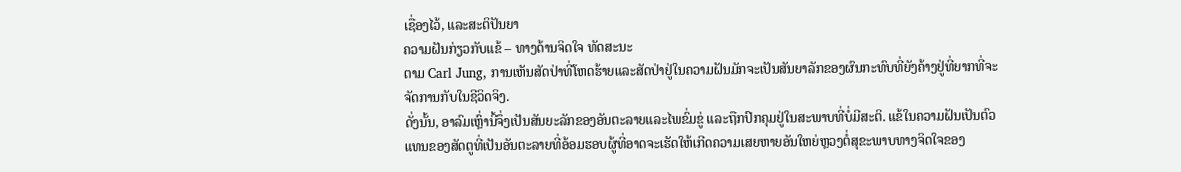ເຊື່ອງໄວ້, ແລະສະຕິປັນຍາ
ຄວາມຝັນກ່ຽວກັບແຂ້ – ທາງດ້ານຈິດໃຈ ທັດສະນະ
ຕາມ Carl Jung, ການເຫັນສັດປ່າທີ່ໂຫດຮ້າຍແລະສັດປ່າຢູ່ໃນຄວາມຝັນມັກຈະເປັນສັນຍາລັກຂອງຜົນກະທົບທີ່ຍັງຄ້າງຢູ່ທີ່ຍາກທີ່ຈະຈັດການກັບໃນຊີວິດຈິງ.
ດັ່ງນັ້ນ, ອາລົມເຫຼົ່ານີ້ຈຶ່ງເປັນສັນຍະລັກຂອງອັນຕະລາຍແລະໄພຂົ່ມຂູ່ ແລະຖືກປົກຄຸມຢູ່ໃນສະພາບທີ່ບໍ່ມີສະຕິ. ແຂ້ໃນຄວາມຝັນເປັນຕົວແທນຂອງສັດຕູທີ່ເປັນອັນຕະລາຍທີ່ອ້ອມຮອບຜູ້ທີ່ອາດຈະເຮັດໃຫ້ເກີດຄວາມເສຍຫາຍອັນໃຫຍ່ຫຼວງຕໍ່ສຸຂະພາບທາງຈິດໃຈຂອງ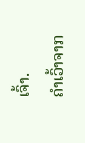ເຈົ້າ.
ຄຳເວົ້າຈາກ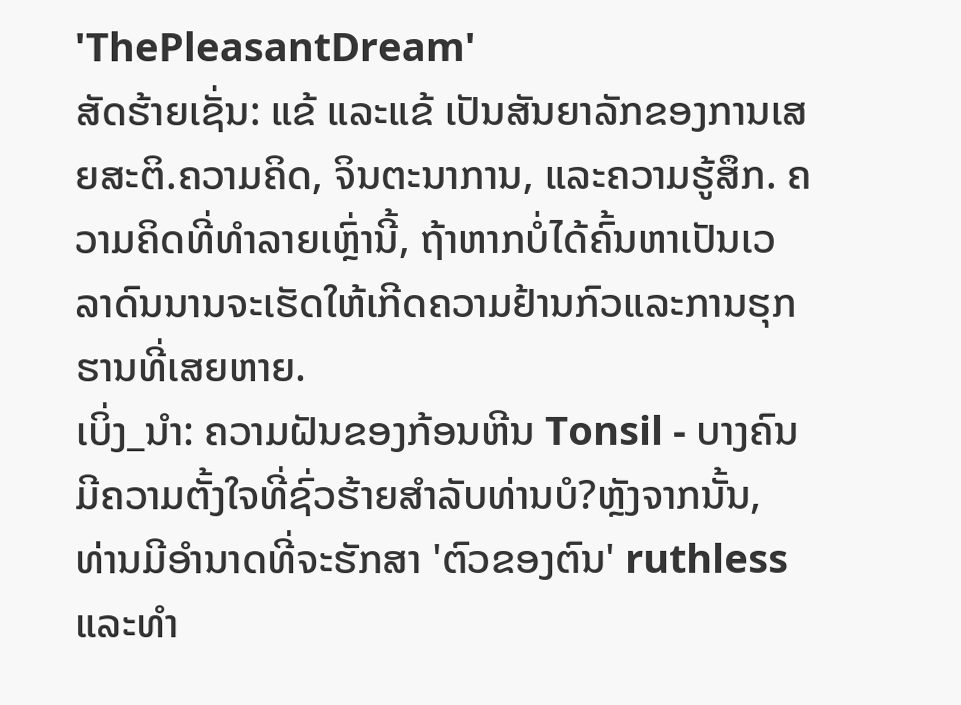'ThePleasantDream'
ສັດຮ້າຍເຊັ່ນ: ແຂ້ ແລະແຂ້ ເປັນສັນຍາລັກຂອງການເສຍສະຕິ.ຄວາມຄິດ, ຈິນຕະນາການ, ແລະຄວາມຮູ້ສຶກ. ຄວາມຄິດທີ່ທຳລາຍເຫຼົ່ານີ້, ຖ້າຫາກບໍ່ໄດ້ຄົ້ນຫາເປັນເວລາດົນນານຈະເຮັດໃຫ້ເກີດຄວາມຢ້ານກົວແລະການຮຸກຮານທີ່ເສຍຫາຍ.
ເບິ່ງ_ນຳ: ຄວາມຝັນຂອງກ້ອນຫີນ Tonsil - ບາງຄົນມີຄວາມຕັ້ງໃຈທີ່ຊົ່ວຮ້າຍສໍາລັບທ່ານບໍ?ຫຼັງຈາກນັ້ນ, ທ່ານມີອໍານາດທີ່ຈະຮັກສາ 'ຕົວຂອງຕົນ' ruthless ແລະທໍາ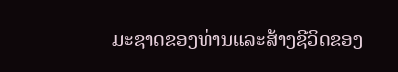ມະຊາດຂອງທ່ານແລະສ້າງຊີວິດຂອງ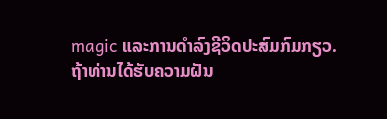magic ແລະການດໍາລົງຊີວິດປະສົມກົມກຽວ.
ຖ້າທ່ານໄດ້ຮັບຄວາມຝັນ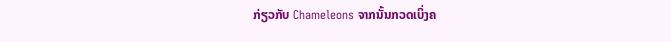ກ່ຽວກັບ Chameleons ຈາກນັ້ນກວດເບິ່ງຄ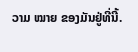ວາມ ໝາຍ ຂອງມັນຢູ່ທີ່ນີ້.